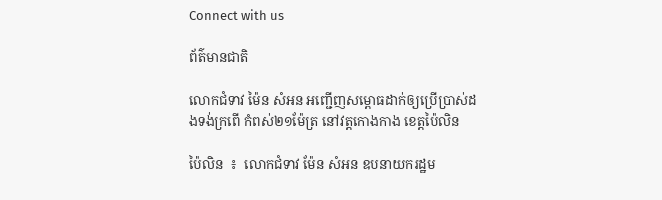Connect with us

ព័ត៌មានជាតិ

លោកជំទាវ ម៉ៃន សំអន អញ្ជើញសម្ពោធដាក់ឲ្យប្រើប្រាស់ដងទង់ក្រពើ កំពស់២១ម៉ែត្រ នៅវត្តកោងកាង ខេត្តប៉ៃលិន

ប៉ៃលិន  ៖  លោកជំទាវ ម៉ែន សំអន ឧបនាយករដ្ឋម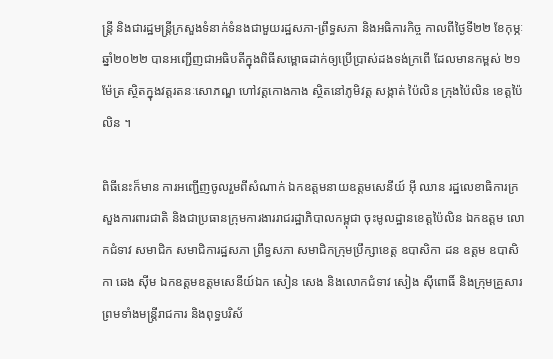ន្ត្រី និងជារដ្ឋមន្រ្ដីក្រសួងទំនាក់ទំនងជាមួយរដ្ឋសភា-ព្រឹទ្ធសភា និងអធិការកិច្ច កាលពីថ្ងៃទី២២ ខែកុម្ភៈ ឆ្នាំ២០២២ បានអញ្ជើញជាអធិបតីក្នុងពិធីសម្ពោធដាក់ឲ្យប្រើប្រាស់ដងទង់ក្រពើ ដែលមានកម្ពស់ ២១ម៉ែត្រ ស្ថិតក្នុងវត្តរតនៈសោភណ្ឌ ហៅវត្តកោងកាង ស្ថិតនៅភូមិវត្ត សង្កាត់ ប៉ៃលិន ក្រុងប៉ៃលិន ខេត្តប៉ៃលិន ។

ពិធីនេះក៏មាន ការអញ្ជើញចូលរួមពីសំណាក់ ឯកឧត្តមនាយឧត្តមសេនីយ៍ អ៊ី ឈាន រដ្ឋលេខាធិការក្រសួងការពារជាតិ និងជាប្រធានក្រុមការងាររាជរដ្ឋាភិបាលកម្ពុជា ចុះមូលដ្ឋានខេត្តប៉ៃលិន ឯកឧត្តម លោកជំទាវ សមាជិក សមាជិការដ្ឋសភា ព្រឹទ្ធសភា សមាជិកក្រុមប្រឹក្សាខេត្ត ឧបាសិកា ដន ឧត្តម ឧបាសិកា ឆេង ស៊ីម ឯកឧត្តមឧត្តមសេនីយ៍ឯក សៀន សេង និងលោកជំទាវ សៀង ស៊ីពោធិ៍ និងក្រុមគ្រួសារព្រមទាំងមន្រ្តីរាជការ និងពុទ្ធបរិស័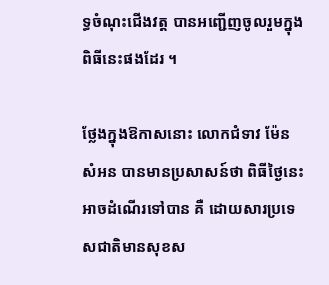ទ្ធចំណុះជើងវត្ត បានអញ្ជើញចូលរួមក្នុងពិធីនេះផងដែរ ។

ថ្លែងក្នុងឱកាសនោះ លោកជំទាវ ម៉ែន សំអន បានមានប្រសាសន៍ថា ពិធីថ្ងៃនេះអាចដំណើរទៅបាន គឺ ដោយសារប្រទេសជាតិមានសុខស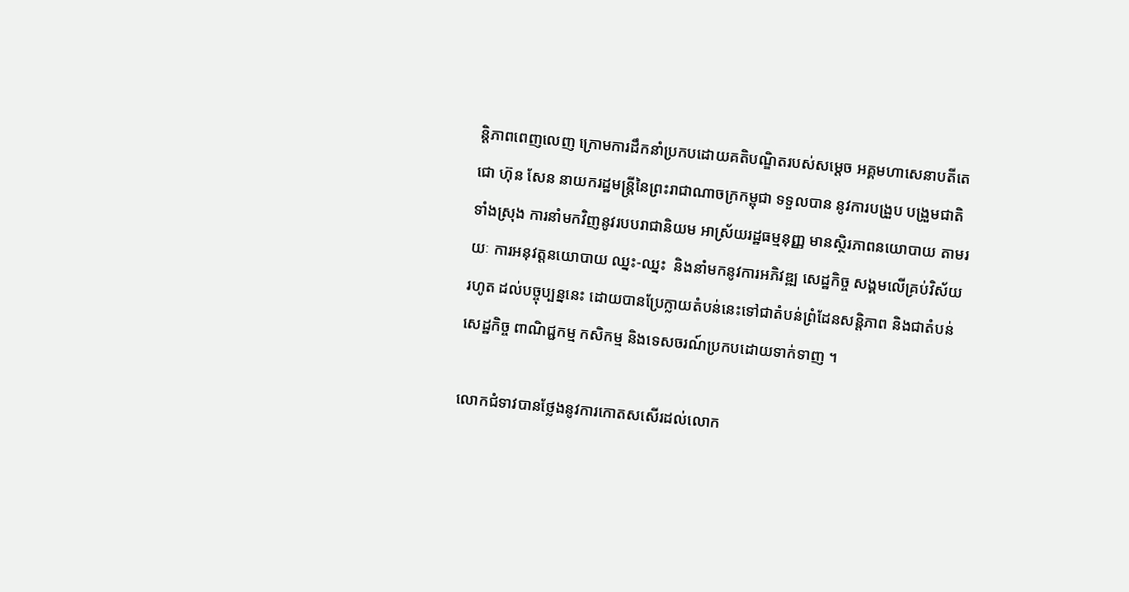ន្តិភាពពេញលេញ ក្រោមការដឹកនាំប្រកបដោយគតិបណ្ឌិតរបស់សម្តេច អគ្គមហាសេនាបតីតេជោ ហ៊ុន សែន នាយករដ្ឋមន្ត្រីនៃព្រះរាជាណាចក្រកម្ពុជា ទទួលបាន នូវការបង្រួប បង្រួមជាតិ ទាំងស្រុង ការនាំមកវិញនូវរបបរាជានិយម អាស្រ័យរដ្ឋធម្មនុញ្ញ មានស្ថិរភាពនយោបាយ តាមរយៈ ការអនុវត្តនយោបាយ ឈ្នះ-ឈ្នះ  និងនាំមកនូវការអភិវឌ្ឍ សេដ្ឋកិច្ច សង្គមលើគ្រប់វិស័យ រហូត ដល់បច្ចុប្បន្ននេះ ដោយបានប្រែក្លាយតំបន់នេះទៅជាតំបន់ព្រំដែនសន្តិភាព និងជាតំបន់សេដ្ឋកិច្ច ពាណិជ្ជកម្ម កសិកម្ម និងទេសចរណ៍ប្រកបដោយទាក់ទាញ ។

លោកជំទាវបានថ្លែងនូវការកោតសសើរដល់លោក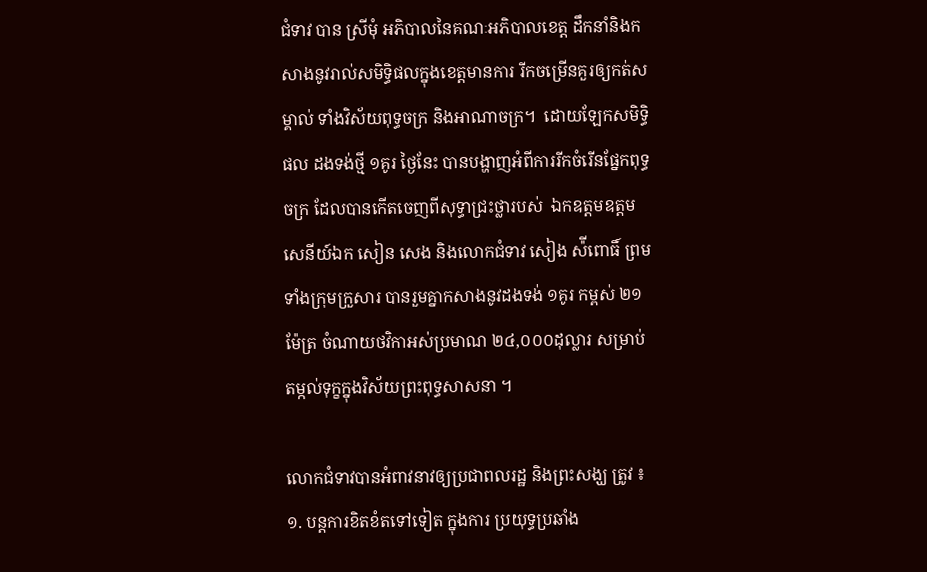ជំទាវ បាន ស្រីមុំ អភិបាលនៃគណៈអភិបាលខេត្ត ដឹកនាំនិងកសាងនូវរាល់សមិទ្ធិផលក្នុងខេត្តមានការ រីកចម្រើនគួរឲ្យកត់សម្គាល់ ទាំងវិស័យពុទ្ធចក្រ និងអាណាចក្រ។  ដោយឡែកសមិទ្ធិផល ដងទង់ថ្មី ១គូរ ថ្ងៃនែះ បានបង្ហាញអំពីការរីកចំរើនផ្នែកពុទ្ធចក្រ ដែលបានកើតចេញពីសុទ្ធាជ្រះថ្លារបស់  ឯកឧត្តមឧត្តមសេនីយ៍ឯក សៀន សេង និងលោកជំទាវ សៀង ស៉ីពោធិ៍ ព្រមទាំងក្រុមក្រួសារ បានរួមគ្នាកសាងនូវដងទង់ ១គូរ កម្ពស់ ២១ម៉ែត្រ ចំណាយថវិកាអស់ប្រមាណ ២៤,០០០ដុល្លារ សម្រាប់តម្កល់ទុក្ខក្នុងវិស័យព្រះពុទ្ធសាសនា ។

លោកជំទាវបានអំពាវនាវឲ្យប្រជាពលរដ្ឋ និងព្រះសង្ឃ ត្រូវ ៖ ១. បន្តការខិតខំតទៅទៀត ក្នុងការ ប្រយុទ្ធប្រឆាំង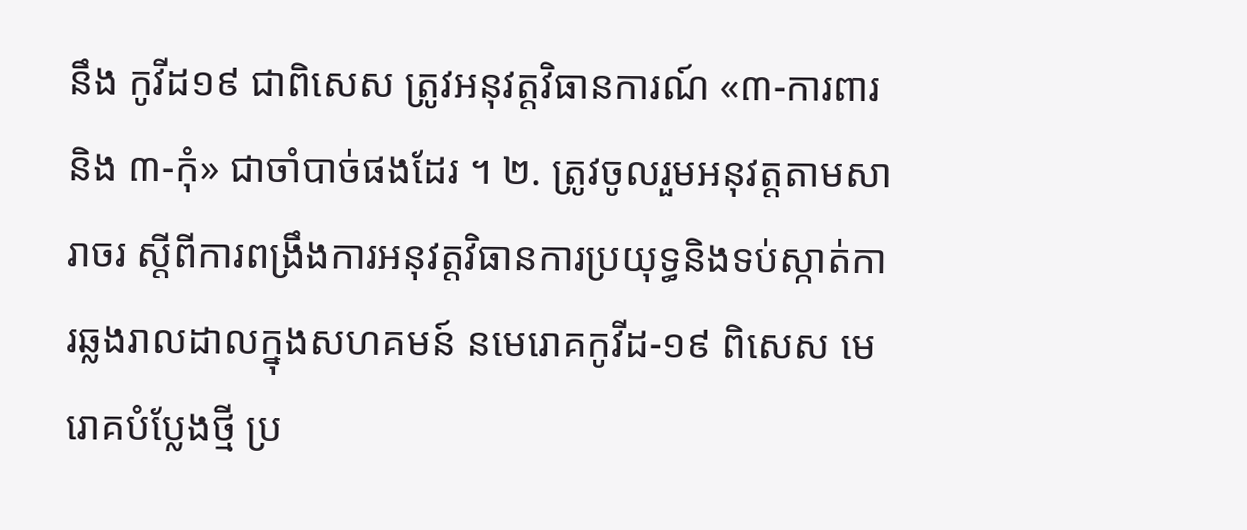នឹង កូវីដ១៩ ជាពិសេស ត្រូវអនុវត្តវិធានការណ៍ «៣-ការពារ និង ៣-កុំ» ជាចាំបាច់ផងដែរ ។ ២. ត្រូវចូលរួមអនុវត្តតាមសារាចរ ស្តីពីការពង្រឹងការអនុវត្តវិធានការប្រយុទ្ធនិងទប់ស្កាត់ការឆ្លងរាលដាលក្នុងសហគមន៍ នមេរោគកូវីដ-១៩ ពិសេស មេរោគបំប្លែងថ្មី ប្រ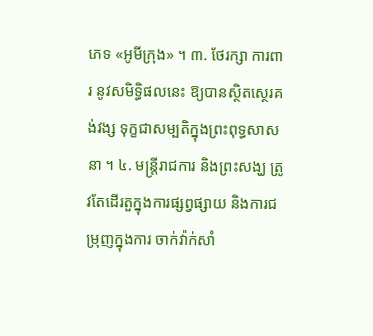ភេទ «អូមីក្រុង» ។ ៣. ថែរក្សា ការពារ នូវសមិទ្ធិផលនេះ ឱ្យបានស្ថិតស្ថេរគង់វង្ស ទុក្ខជាសម្បតិក្នុងព្រះពុទ្ធសាសនា ។ ៤. មន្រ្តីរាជការ និងព្រះសង្ឃ ត្រូវតែដើរតួក្នុងការផ្សព្វផ្សាយ និងការជម្រុញក្នុងការ ចាក់វ៉ាក់សាំ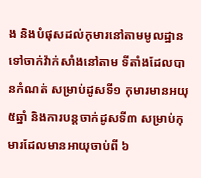ង និងបំផុសដល់កុមារនៅតាមមូលដ្ឋានទៅចាក់វ៉ាក់សាំងនៅតាម ទីតាំងដែលបានកំណត់ សម្រាប់ដូសទី១ កុមារមានអយុ ៥ឆ្នាំ និងការបន្តចាក់ដូសទី៣ សម្រាប់កុមារដែលមានអាយុចាប់ពី ៦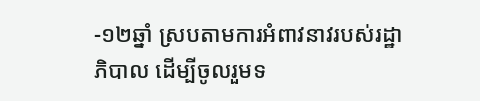-១២ឆ្នាំ ស្របតាមការអំពាវនាវរបស់រដ្ឋាភិបាល ដើម្បីចូលរួមទ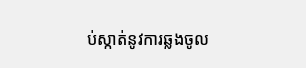ប់ស្កាត់នូវការឆ្លងចូល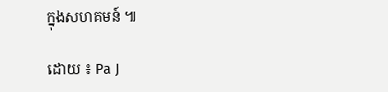ក្នុងសហគមន៍ ៕

ដោយ ៖ Pa J